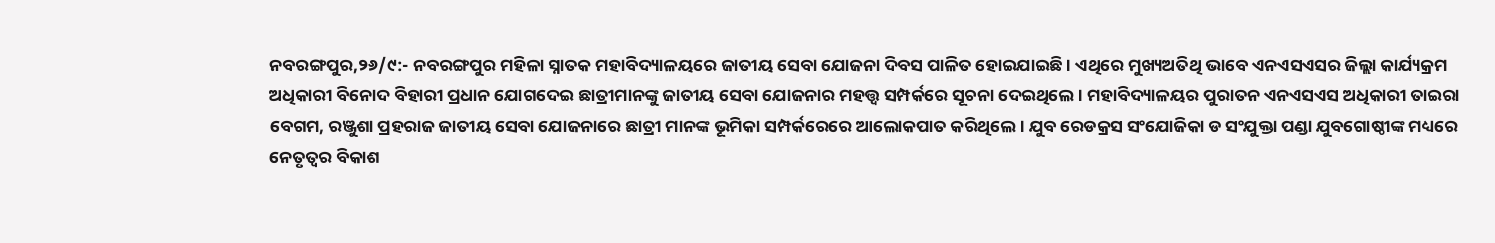ନବରଙ୍ଗପୁର,୨୬/୯:- ନବରଙ୍ଗପୁର ମହିଳା ସ୍ନାତକ ମହାବିଦ୍ୟାଳୟରେ ଜାତୀୟ ସେବା ଯୋଜନା ଦିବସ ପାଳିତ ହୋଇଯାଇଛି । ଏଥିରେ ମୁଖ୍ୟଅତିଥି ଭାବେ ଏନଏସଏସର ଜିଲ୍ଲା କାର୍ଯ୍ୟକ୍ରମ ଅଧିକାରୀ ବିନୋଦ ବିହାରୀ ପ୍ରଧାନ ଯୋଗଦେଇ ଛାତ୍ରୀମାନଙ୍କୁ ଜାତୀୟ ସେବା ଯୋଜନାର ମହତ୍ତ୍ୱ ସମ୍ପର୍କରେ ସୂଚନା ଦେଇଥିଲେ । ମହାବିଦ୍ୟାଳୟର ପୁରାତନ ଏନଏସଏସ ଅଧିକାରୀ ତାଇରା ବେଗମ, ରଞ୍ଜୁଶା ପ୍ରହରାଜ ଜାତୀୟ ସେବା ଯୋଜନାରେ ଛାତ୍ରୀ ମାନଙ୍କ ଭୂମିକା ସମ୍ପର୍କରେରେ ଆଲୋକପାତ କରିଥିଲେ । ଯୁବ ରେଡକ୍ରସ ସଂଯୋଜିକା ଡ ସଂଯୁକ୍ତା ପଣ୍ଡା ଯୁବଗୋଷ୍ଠୀଙ୍କ ମଧ୍ୟରେ ନେତୃତ୍ୱର ବିକାଶ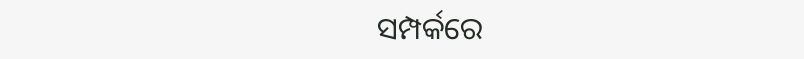ସମ୍ପର୍କରେ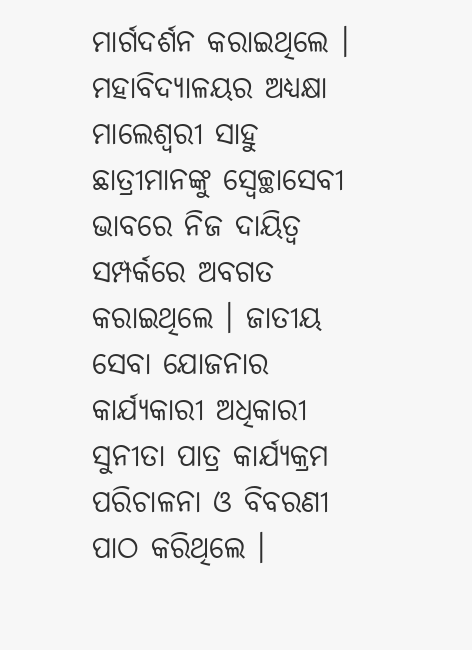ମାର୍ଗଦର୍ଶନ କରାଇଥିଲେ । ମହାବିଦ୍ୟାଳୟର ଅଧ୍ୟକ୍ଷା ମାଲେଶ୍ୱରୀ ସାହୁ ଛାତ୍ରୀମାନଙ୍କୁ ସ୍ୱେଚ୍ଛାସେବୀ ଭାବରେ ନିଜ ଦାୟିତ୍ୱ ସମ୍ପର୍କରେ ଅବଗତ କରାଇଥିଲେ । ଜାତୀୟ ସେବା ଯୋଜନାର କାର୍ଯ୍ୟକାରୀ ଅଧିକାରୀ ସୁନୀତା ପାତ୍ର କାର୍ଯ୍ୟକ୍ରମ ପରିଚାଳନା ଓ ବିବରଣୀ ପାଠ କରିଥିଲେ ।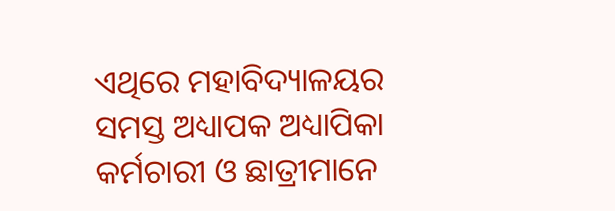ଏଥିରେ ମହାବିଦ୍ୟାଳୟର ସମସ୍ତ ଅଧ୍ୟାପକ ଅଧ୍ୟାପିକା କର୍ମଚାରୀ ଓ ଛାତ୍ରୀମାନେ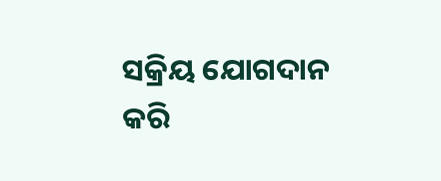ସକ୍ରିୟ ଯୋଗଦାନ କରି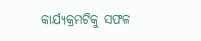କାର୍ଯ୍ୟକ୍ରମଟିକୁ ସଫଳ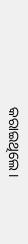କରାଇଥିଲେ ।